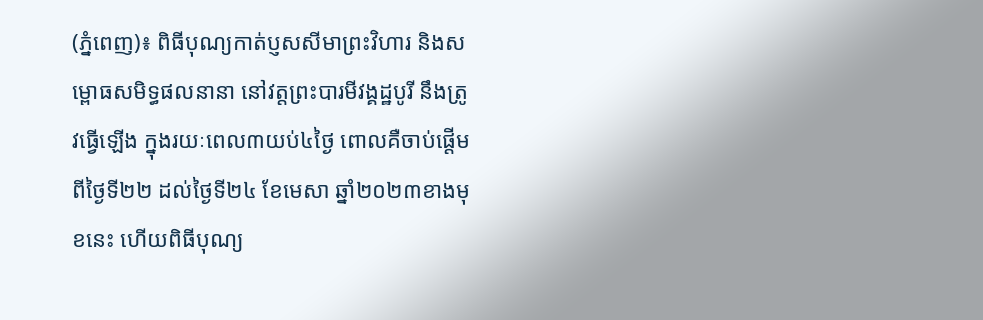(ភ្នំពេញ)៖ ពិធីបុណ្យកាត់ប្ញសសីមាព្រះវិហារ និងសម្ពោធសមិទ្ធផលនានា នៅវត្តព្រះបារមីវង្គដ្ឋបូរី នឹងត្រូវធ្វើឡើង ក្នុងរយៈពេល៣យប់៤ថ្ងៃ ពោលគឺចាប់ផ្តើមពីថ្ងៃទី២២ ដល់ថ្ងៃទី២៤ ខែមេសា ឆ្នាំ២០២៣ខាងមុខនេះ ហើយពិធីបុណ្យ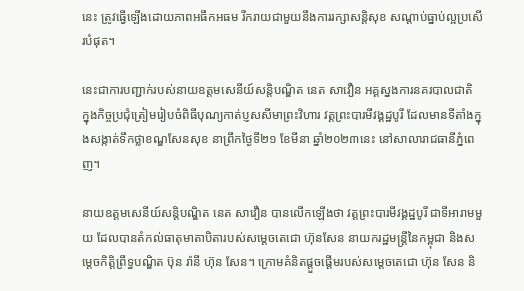នេះ ត្រូវធ្វើឡើងដោយភាពអធឹកអធម រីករាយជាមួយនឹងការរក្សាសន្តិសុខ សណ្តាប់ធ្នាប់ល្អប្រសើរបំផុត។

នេះជាការបញ្ជាក់របស់នាយឧត្តមសេនីយ៍សន្តិបណ្ឌិត នេត សាវឿន អគ្គស្នងការនគរបាលជាតិ ក្នុងកិច្ចប្រជុំត្រៀមរៀបចំពិធីបុណ្យកាត់ប្ញសសីមាព្រះវិហារ វត្តព្រះបារមីវង្គដ្ឋបូរី ដែលមានទីតាំងក្នុងសង្កាត់ទឹកថ្លាខណ្ឌសែនសុខ នាព្រឹកថ្ងៃទី២១ ខែមីនា ឆ្នាំ២០២៣នេះ នៅសាលារាជធានីភ្នំពេញ។

នាយឧត្តមសេនីយ៍សន្តិបណ្ឌិត នេត សាវឿន បានលើកឡើងថា វត្តព្រះបារមីវង្គដ្ឋបូរី ជាទីអារាមមួយ ដែលបានតំកល់ធាតុមាតាបិតារបស់សម្ដេចតេជោ ហ៊ុនសែន នាយករដ្ឋមន្ត្រីនៃកម្ពុជា និងសម្តេចកិត្តិព្រឹទ្ធបណ្ឌិត ប៊ុន រ៉ានី ហ៊ុន សែន។ ក្រោមគំនិតផ្ដួចផ្ដើមរបស់សម្ដេចតេជោ ហ៊ុន សែន និ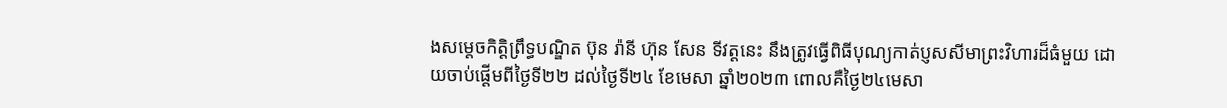ងសម្តេចកិត្តិព្រឹទ្ធបណ្ឌិត ប៊ុន រ៉ានី ហ៊ុន សែន ទីវត្តនេះ នឹងត្រូវធ្វើពិធីបុណ្យកាត់ប្ញសសីមាព្រះវិហារដ៏ធំមួយ ដោយចាប់ផ្តើមពីថ្ងៃទី២២ ដល់ថ្ងៃទី២៤ ខែមេសា ឆ្នាំ២០២៣ ពោលគឺថ្ងៃ២៤មេសា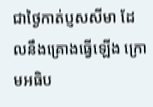ជាថ្ងៃកាត់ប្ញសសីមា ដែលនឹងគ្រោងធ្វើឡើង ក្រោមអធិប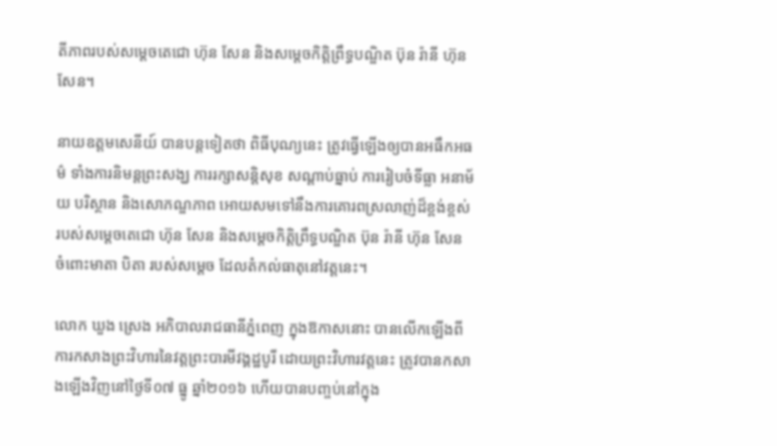តីភាពរបស់សម្ដេចតេជោ ហ៊ុន សែន និងសម្តេចកិត្តិព្រឹទ្ធបណ្ឌិត ប៊ុន រ៉ានី ហ៊ុន សែន។

នាយឧត្តមសេនីយ៍ បានបន្តទៀតថា ពិធីបុណ្យនេះ ត្រូវធ្វើឡើងឲ្យបានអធឹកអធម៌ ទាំងការនិមន្តព្រះសង្ឃ ការរក្សាសន្តិសុខ សណ្តាប់ធ្នាប់ ការរៀបចំទីធ្លា អនាម័យ បរិស្ថាន និងសោភណ្ឌភាព អោយសមទៅនឹងការគោរពស្រលាញ់ដ៏ខ្ពង់ខ្ពស់របស់សម្ដេចតេជោ ហ៊ុន សែន និងសម្តេចកិត្តិព្រឹទ្ធបណ្ឌិត ប៊ុន រ៉ានី ហ៊ុន សែន ចំពោះមាតា បិតា របស់សម្តេច ដែលតំកល់ធាតុនៅវត្តនេះ។

លោក ឃួង ស្រេង អភិបាលរាជធានីភ្នំពេញ ក្នុងឱកាសនោះ បានលើកឡើងពីការកសាងព្រះវិហារនៃវត្តព្រះបារមីវង្គដ្ឋបូរី ដោយព្រះវិហារវត្តនេះ ត្រូវបានកសាងឡើងវិញនៅថ្ងៃទី០៧ ធ្នូ ឆ្នាំ២០១៦ ហើយបានបញ្ចប់នៅក្នុង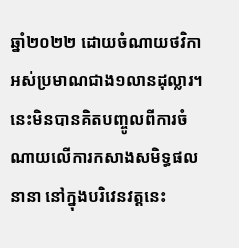ឆ្នាំ២០២២ ដោយចំណាយថវិកាអស់ប្រមាណជាង១លានដុល្លារ។ នេះមិនបានគិតបញ្ចូលពីការចំណាយលើការកសាងសមិទ្ធផលនានា នៅក្នុងបរិវេនវត្តនេះ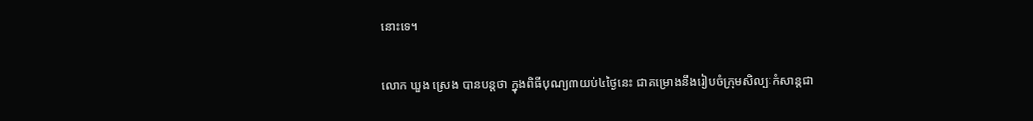នោះទេ។

លោក ឃួង ស្រេង បានបន្តថា ក្នុងពិធីបុណ្យ៣យប់៤ថ្ងៃនេះ ជាគម្រោងនឹងរៀបចំក្រុមសិល្បៈកំសាន្តជា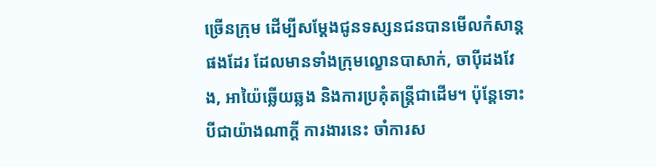ច្រើនក្រុម ដើម្បីសម្តែងជូនទស្សនជនបានមើលកំសាន្តផងដែរ ដែលមានទាំងក្រុមល្ខោនបាសាក់, ចាប៉ីដងវែង, អាយ៉ៃឆ្លើយឆ្លង និងការប្រគុំតន្ត្រីជាដើម។ ប៉ុន្តែទោះបីជាយ៉ាងណាក្តី ការងារនេះ ចាំការស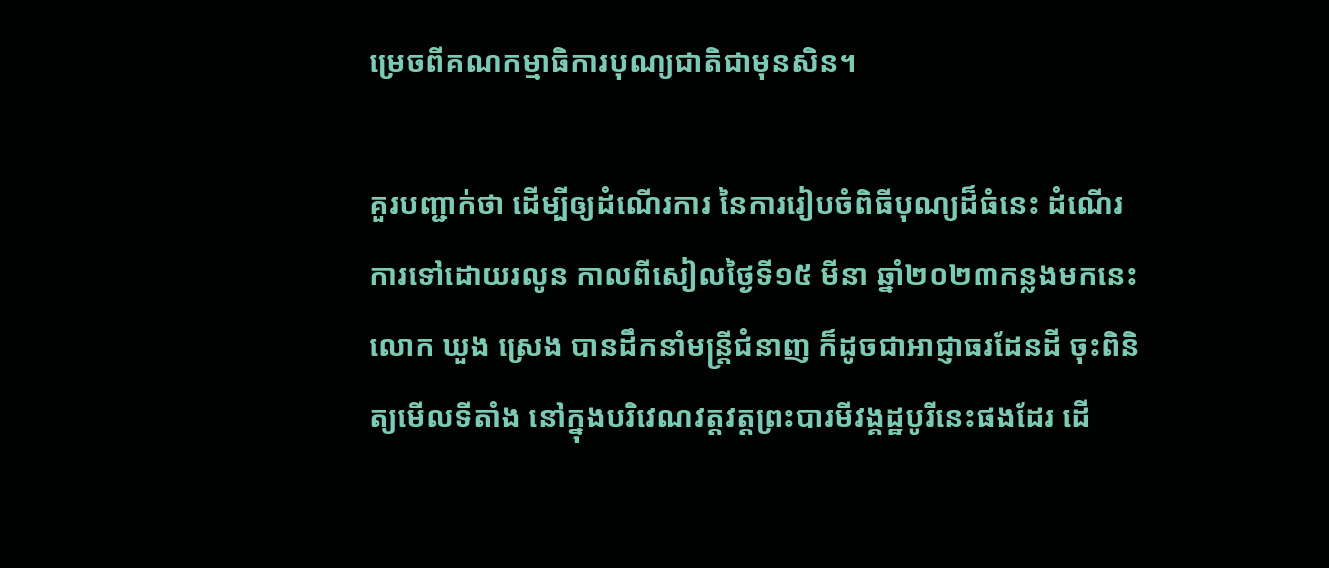ម្រេចពីគណកម្មាធិការបុណ្យជាតិជាមុនសិន។

គួរបញ្ជាក់ថា ដើម្បីឲ្យដំណើរការ នៃការរៀបចំពិធីបុណ្យដ៏ធំនេះ ដំណើរការទៅដោយរលូន កាលពីសៀលថ្ងៃទី១៥ មីនា ឆ្នាំ២០២៣កន្លងមកនេះ លោក ឃួង ស្រេង បានដឹកនាំមន្ត្រីជំនាញ ក៏ដូចជាអាជ្ញាធរដែនដី ចុះពិនិត្យមើលទីតាំង នៅក្នុងបរិវេណវត្តវត្តព្រះបារមីវង្គដ្ឋបូរីនេះផងដែរ ដើ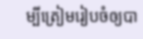ម្បីត្រៀមរៀបចំឲ្យបា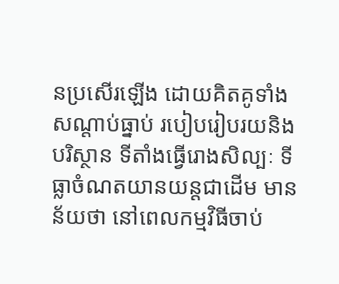នប្រសើរឡើង ដោយគិតគូទាំងសណ្តាប់ធ្នាប់ របៀបរៀបរយនិងបរិស្ថាន ទីតាំងធ្វើរោងសិល្បៈ ទីធ្លាចំណតយានយន្តជាដើម មានន័យថា នៅពេលកម្មវិធីចាប់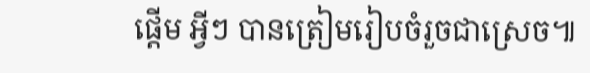ផ្តើម អ្វីៗ បានត្រៀមរៀបចំរួចជាស្រេច៕